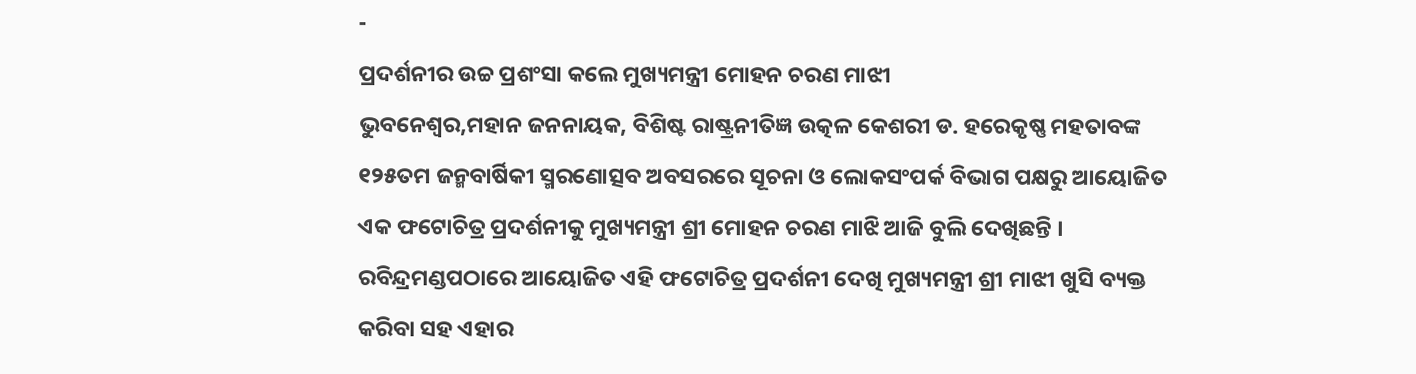-
ପ୍ରଦର୍ଶନୀର ଉଚ୍ଚ ପ୍ରଶଂସା କଲେ ମୁଖ୍ୟମନ୍ତ୍ରୀ ମୋହନ ଚରଣ ମାଝୀ
ଭୁବନେଶ୍ୱର,ମହାନ ଜନନାୟକ, ବିଶିଷ୍ଟ ରାଷ୍ଟ୍ରନୀତିଜ୍ଞ ଉତ୍କଳ କେଶରୀ ଡ. ହରେକୃଷ୍ଣ ମହତାବଙ୍କ ୧୨୫ତମ ଜନ୍ମବାର୍ଷିକୀ ସ୍ମରଣୋତ୍ସବ ଅବସରରେ ସୂଚନା ଓ ଲୋକସଂପର୍କ ବିଭାଗ ପକ୍ଷରୁ ଆୟୋଜିତ ଏକ ଫଟୋଚିତ୍ର ପ୍ରଦର୍ଶନୀକୁ ମୁଖ୍ୟମନ୍ତ୍ରୀ ଶ୍ରୀ ମୋହନ ଚରଣ ମାଝି ଆଜି ବୁଲି ଦେଖିଛନ୍ତି । ରବିନ୍ଦ୍ରମଣ୍ଡପଠାରେ ଆୟୋଜିତ ଏହି ଫଟୋଚିତ୍ର ପ୍ରଦର୍ଶନୀ ଦେଖି ମୁଖ୍ୟମନ୍ତ୍ରୀ ଶ୍ରୀ ମାଝୀ ଖୁସି ବ୍ୟକ୍ତ କରିବା ସହ ଏହାର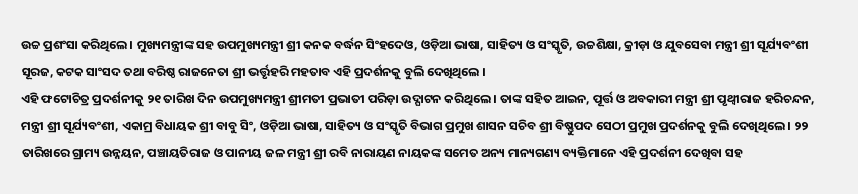ଉଚ୍ଚ ପ୍ରଶଂସା କରିଥିଲେ । ମୁଖ୍ୟମନ୍ତ୍ରୀଙ୍କ ସହ ଉପମୁଖ୍ୟମନ୍ତ୍ରୀ ଶ୍ରୀ କନକ ବର୍ଦ୍ଧନ ସିଂହଦେଓ, ଓଡ଼ିଆ ଭାଷା, ସାହିତ୍ୟ ଓ ସଂସ୍କୃତି, ଉଚ୍ଚଶିକ୍ଷା, କ୍ରୀଡ଼ା ଓ ଯୁବସେବା ମନ୍ତ୍ରୀ ଶ୍ରୀ ସୂର୍ଯ୍ୟବଂଶୀ ସୂରଜ, କଟକ ସାଂସଦ ତଥା ବରିଷ୍ଠ ରାଜନେତା ଶ୍ରୀ ଭର୍ତ୍ତୃହରି ମହତାବ ଏହି ପ୍ରଦର୍ଶନକୁ ବୁଲି ଦେଖିଥିଲେ ।
ଏହି ଫଟୋଚିତ୍ର ପ୍ରଦର୍ଶନୀକୁ ୨୧ ତାରିଖ ଦିନ ଉପମୁଖ୍ୟମନ୍ତ୍ରୀ ଶ୍ରୀମତୀ ପ୍ରଭାତୀ ପରିଡ଼ା ଉଦ୍ଘାଟନ କରିଥିଲେ । ତାଙ୍କ ସହିତ ଆଇନ, ପୂର୍ତ୍ତ ଓ ଅବକାରୀ ମନ୍ତ୍ରୀ ଶ୍ରୀ ପୃଥ୍ୱୀରାଜ ହରିଚନ୍ଦନ, ମନ୍ତ୍ରୀ ଶ୍ରୀ ସୂର୍ଯ୍ୟବଂଶୀ, ଏକାମ୍ର ବିଧାୟକ ଶ୍ରୀ ବାବୁ ସିଂ, ଓଡ଼ିଆ ଭାଷା, ସାହିତ୍ୟ ଓ ସଂସ୍କୃତି ବିଭାଗ ପ୍ରମୁଖ ଶାସନ ସଚିବ ଶ୍ରୀ ବିଷ୍ଣୁପଦ ସେଠୀ ପ୍ରମୁଖ ପ୍ରଦର୍ଶନକୁ ବୁଲି ଦେଖିଥିଲେ । ୨୨ ତାରିଖରେ ଗ୍ରାମ୍ୟ ଉନ୍ନୟନ, ପଞ୍ଚାୟତିରାଜ ଓ ପାନୀୟ ଜଳ ମନ୍ତ୍ରୀ ଶ୍ରୀ ରବି ନାରାୟଣ ନାୟକଙ୍କ ସମେତ ଅନ୍ୟ ମାନ୍ୟଗଣ୍ୟ ବ୍ୟକ୍ତିମାନେ ଏହି ପ୍ରଦର୍ଶନୀ ଦେଖିବା ସହ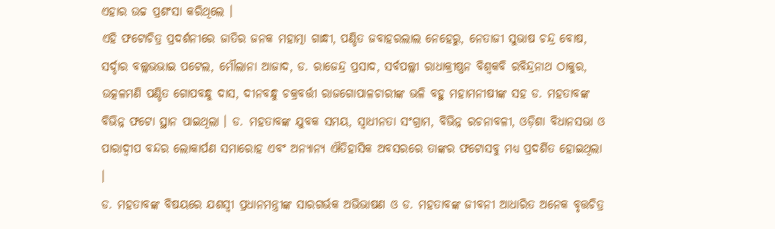ଏହାର ଉଚ୍ଚ ପ୍ରଶଂସା କରିଥିଲେ ।
ଏହି ଫଟୋଚିତ୍ର ପ୍ରଦର୍ଶନୀରେ ଜାତିର ଜନକ ମହାତ୍ମା ଗାନ୍ଧୀ, ପଣ୍ଡିତ ଜବାହରଲାଲ ନେହେରୁ, ନେତାଜୀ ସୁଭାଷ ଚନ୍ଦ୍ର ବୋଷ, ସର୍ଦ୍ଦାର ବଲ୍ଲଭଭାଇ ପଟେଲ, ମୌଲାନା ଆଜାଦ, ଡ. ରାଜେନ୍ଦ୍ର ପ୍ରସାଦ, ସର୍ବପଲ୍ଲୀ ରାଧାକ୍ରୀଷ୍ଣନ ବିଶ୍ୱକବି ରବିନ୍ଦ୍ରନାଥ ଠାକୁର, ଉତ୍କଳମଣି ପଣ୍ଡିତ ଗୋପବନ୍ଧୁ ଦାସ, ଦୀନବନ୍ଧୁ ଚକ୍ରବର୍ତ୍ତୀ ରାଜଗୋପାଳଚାରୀଙ୍କ ଭଳି ବହୁ ମହାମନୀଷୀଙ୍କ ସହ ଡ. ମହତାବଙ୍କ ବିଭିନ୍ନ ଫଟୋ ସ୍ଥାନ ପାଇଥିଲା । ଡ. ମହତାବଙ୍କ ଯୁବକ ସମୟ, ସ୍ୱାଧୀନତା ସଂଗ୍ରାମ, ବିଭିନ୍ନ ରଚନାବଳୀ, ଓଡ଼ିଶା ବିଧାନସଭା ଓ ପାରାଦ୍ୱୀପ ବନ୍ଦର ଲୋକାର୍ପଣ ସମାରୋହ ଏବଂ ଅନ୍ୟାନ୍ୟ ଐତିହାସିକ ଅବସରରେ ତାଙ୍କର ଫଟୋସବୁ ମଧ୍ୟ ପ୍ରଦର୍ଶିତ ହୋଇଥିଲା ।
ଡ. ମହତାବଙ୍କ ବିଷୟରେ ଯଶସ୍ୱୀ ପ୍ରଧାନମନ୍ତ୍ରୀଙ୍କ ସାରଗର୍ଭକ ଅଭିଭାଷଣ ଓ ଡ. ମହତାବଙ୍କ ଜୀବନୀ ଆଧାରିତ ଅନେକ ବୃତ୍ତଚିତ୍ର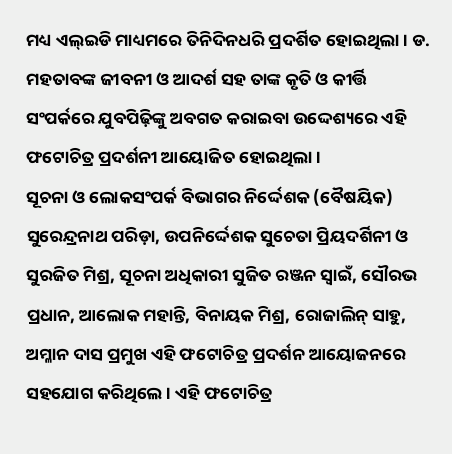ମଧ୍ୟ ଏଲ୍ଇଡି ମାଧ୍ୟମରେ ତିନିଦିନଧରି ପ୍ରଦର୍ଶିତ ହୋଇଥିଲା । ଡ. ମହତାବଙ୍କ ଜୀବନୀ ଓ ଆଦର୍ଶ ସହ ତାଙ୍କ କୃତି ଓ କୀର୍ତ୍ତି ସଂପର୍କରେ ଯୁବପିଢ଼ିଙ୍କୁ ଅବଗତ କରାଇବା ଉଦ୍ଦେଶ୍ୟରେ ଏହି ଫଟୋଚିତ୍ର ପ୍ରଦର୍ଶନୀ ଆୟୋଜିତ ହୋଇଥିଲା ।
ସୂଚନା ଓ ଲୋକସଂପର୍କ ବିଭାଗର ନିର୍ଦ୍ଦେଶକ (ବୈଷୟିକ) ସୁରେନ୍ଦ୍ରନାଥ ପରିଡ଼ା, ଉପନିର୍ଦ୍ଦେଶକ ସୁଚେତା ପ୍ରିୟଦର୍ଶିନୀ ଓ ସୁରଜିତ ମିଶ୍ର, ସୂଚନା ଅଧିକାରୀ ସୁଜିତ ରଞ୍ଜନ ସ୍ୱାଇଁ, ସୌରଭ ପ୍ରଧାନ, ଆଲୋକ ମହାନ୍ତି, ବିନାୟକ ମିଶ୍ର, ରୋଜାଲିନ୍ ସାହୁ, ଅମ୍ଳାନ ଦାସ ପ୍ରମୁଖ ଏହି ଫଟୋଚିତ୍ର ପ୍ରଦର୍ଶନ ଆୟୋଜନରେ ସହଯୋଗ କରିଥିଲେ । ଏହି ଫଟୋଚିତ୍ର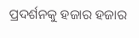ପ୍ରଦର୍ଶନକୁ ହଜାର ହଜାର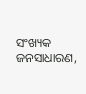ସଂଖ୍ୟକ ଜନସାଧାରଣ,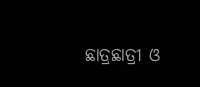ଛାତ୍ରଛାତ୍ରୀ ଓ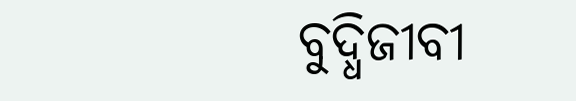ବୁଦ୍ଧିଜୀବୀ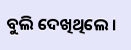ବୁଲି ଦେଖିଥିଲେ ।